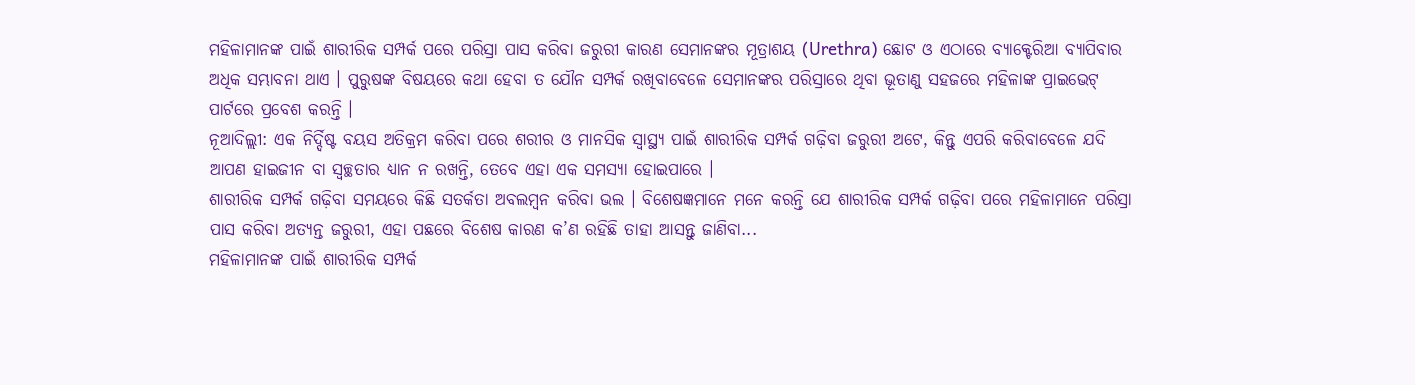ମହିଳାମାନଙ୍କ ପାଇଁ ଶାରୀରିକ ସମ୍ପର୍କ ପରେ ପରିସ୍ରା ପାସ କରିବା ଜରୁରୀ କାରଣ ସେମାନଙ୍କର ମୂତ୍ରାଶୟ (Urethra) ଛୋଟ ଓ ଏଠାରେ ବ୍ୟାକ୍ଟେରିଆ ବ୍ୟାପିବାର ଅଧିକ ସମ୍ଭାବନା ଥାଏ । ପୁରୁଷଙ୍କ ବିଷୟରେ କଥା ହେବା ତ ଯୌନ ସମ୍ପର୍କ ରଖିବାବେଳେ ସେମାନଙ୍କର ପରିସ୍ରାରେ ଥିବା ଭୂତାଣୁ ସହଜରେ ମହିଳାଙ୍କ ପ୍ରାଇଭେଟ୍ ପାର୍ଟରେ ପ୍ରବେଶ କରନ୍ତି ।
ନୂଆଦିଲ୍ଲୀ: ଏକ ନିର୍ଦ୍ଦିଷ୍ଟ ବୟସ ଅତିକ୍ରମ କରିବା ପରେ ଶରୀର ଓ ମାନସିକ ସ୍ୱାସ୍ଥ୍ୟ ପାଇଁ ଶାରୀରିକ ସମ୍ପର୍କ ଗଢ଼ିବା ଜରୁରୀ ଅଟେ, କିନ୍ତୁ ଏପରି କରିବାବେଳେ ଯଦି ଆପଣ ହାଇଜୀନ ବା ସ୍ୱଚ୍ଛତାର ଧ୍ୟାନ ନ ରଖନ୍ତି, ତେବେ ଏହା ଏକ ସମସ୍ୟା ହୋଇପାରେ ।
ଶାରୀରିକ ସମ୍ପର୍କ ଗଢ଼ିବା ସମୟରେ କିଛି ସତର୍କତା ଅବଲମ୍ବନ କରିବା ଭଲ । ବିଶେଷଜ୍ଞମାନେ ମନେ କରନ୍ତି ଯେ ଶାରୀରିକ ସମ୍ପର୍କ ଗଢ଼ିବା ପରେ ମହିଳାମାନେ ପରିସ୍ରା ପାସ କରିବା ଅତ୍ୟନ୍ତ ଜରୁରୀ, ଏହା ପଛରେ ବିଶେଷ କାରଣ କ’ଣ ରହିଛି ତାହା ଆସନ୍ତୁ ଜାଣିବା...
ମହିଳାମାନଙ୍କ ପାଇଁ ଶାରୀରିକ ସମ୍ପର୍କ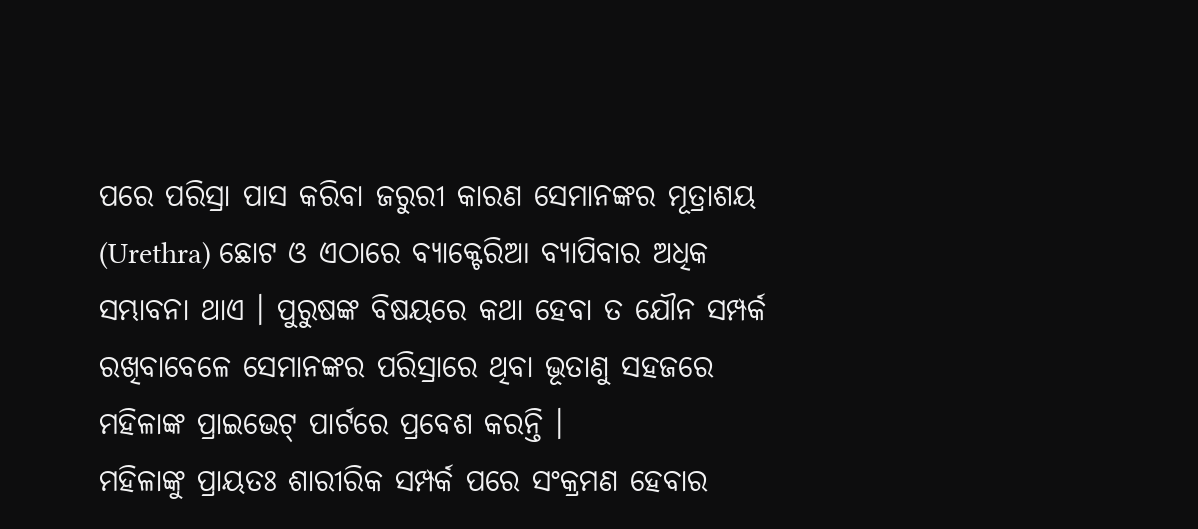ପରେ ପରିସ୍ରା ପାସ କରିବା ଜରୁରୀ କାରଣ ସେମାନଙ୍କର ମୂତ୍ରାଶୟ (Urethra) ଛୋଟ ଓ ଏଠାରେ ବ୍ୟାକ୍ଟେରିଆ ବ୍ୟାପିବାର ଅଧିକ ସମ୍ଭାବନା ଥାଏ । ପୁରୁଷଙ୍କ ବିଷୟରେ କଥା ହେବା ତ ଯୌନ ସମ୍ପର୍କ ରଖିବାବେଳେ ସେମାନଙ୍କର ପରିସ୍ରାରେ ଥିବା ଭୂତାଣୁ ସହଜରେ ମହିଳାଙ୍କ ପ୍ରାଇଭେଟ୍ ପାର୍ଟରେ ପ୍ରବେଶ କରନ୍ତି ।
ମହିଳାଙ୍କୁ ପ୍ରାୟତଃ ଶାରୀରିକ ସମ୍ପର୍କ ପରେ ସଂକ୍ରମଣ ହେବାର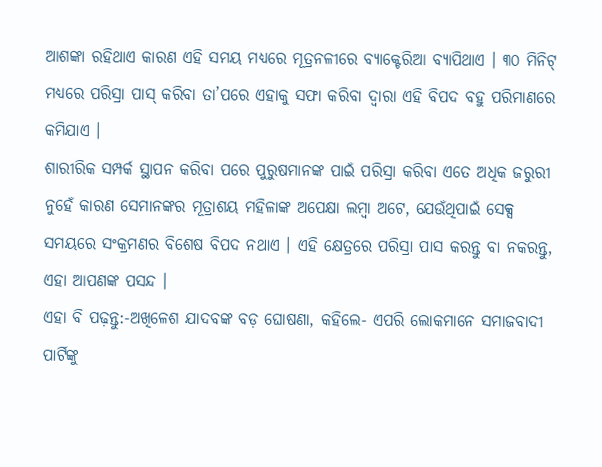ଆଶଙ୍କା ରହିଥାଏ କାରଣ ଏହି ସମୟ ମଧ୍ୟରେ ମୂତ୍ରନଳୀରେ ବ୍ୟାକ୍ଟେରିଆ ବ୍ୟାପିଥାଏ । ୩୦ ମିନିଟ୍ ମଧ୍ୟରେ ପରିସ୍ରା ପାସ୍ କରିବା ତା’ପରେ ଏହାକୁ ସଫା କରିବା ଦ୍ୱାରା ଏହି ବିପଦ ବହୁ ପରିମାଣରେ କମିଯାଏ ।
ଶାରୀରିକ ସମ୍ପର୍କ ସ୍ଥାପନ କରିବା ପରେ ପୁରୁଷମାନଙ୍କ ପାଇଁ ପରିସ୍ରା କରିବା ଏତେ ଅଧିକ ଜରୁରୀ ନୁହେଁ କାରଣ ସେମାନଙ୍କର ମୂତ୍ରାଶୟ ମହିଳାଙ୍କ ଅପେକ୍ଷା ଲମ୍ବା ଅଟେ, ଯେଉଁଥିପାଇଁ ସେକ୍ସ ସମୟରେ ସଂକ୍ରମଣର ବିଶେଷ ବିପଦ ନଥାଏ । ଏହି କ୍ଷେତ୍ରରେ ପରିସ୍ରା ପାସ କରନ୍ତୁ ବା ନକରନ୍ତୁ, ଏହା ଆପଣଙ୍କ ପସନ୍ଦ ।
ଏହା ବି ପଢ଼ନ୍ତୁ:-ଅଖିଳେଶ ଯାଦବଙ୍କ ବଡ଼ ଘୋଷଣା, କହିଲେ- ଏପରି ଲୋକମାନେ ସମାଜବାଦୀ ପାର୍ଟିଙ୍କୁ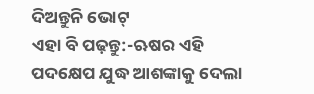ଦିଅନ୍ତୁନି ଭୋଟ୍
ଏହା ବି ପଢ଼ନ୍ତୁ:-ଋଷର ଏହି ପଦକ୍ଷେପ ଯୁଦ୍ଧ ଆଶଙ୍କାକୁ ଦେଲା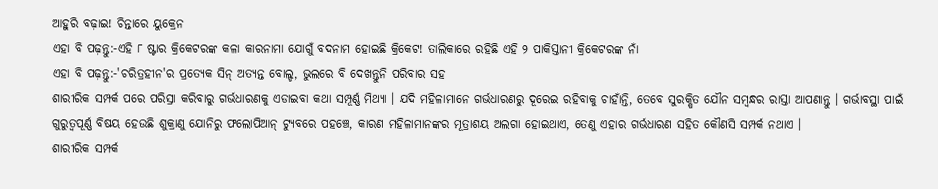ଆହୁରି ବଢ଼ାଇ! ଚିନ୍ତାରେ ୟୁକ୍ରେନ
ଏହା ବି ପଢ଼ନ୍ତୁ:-ଏହି ୮ ଷ୍ଟାର କ୍ରିକେଟରଙ୍କ କଳା କାରନାମା ଯୋଗୁଁ ବଦନାମ ହୋଇଛି କ୍ରିକେଟ! ତାଲିକାରେ ରହିଛି ଏହି ୨ ପାକିସ୍ତାନୀ କ୍ରିକେଟରଙ୍କ ନାଁ
ଏହା ବି ପଢ଼ନ୍ତୁ:-'ଚରିତ୍ରହୀନ'ର ପ୍ରତ୍ୟେକ ସିନ୍ ଅତ୍ୟନ୍ତ ବୋଲ୍ଡ, ଭୁଲରେ ବି ଦେଖନ୍ତୁନି ପରିବାର ସହ
ଶାରୀରିକ ସମ୍ପର୍କ ପରେ ପରିସ୍ରା କରିବାରୁ ଗର୍ଭଧାରଣକୁ ଏଡାଇବା କଥା ସମ୍ପୂର୍ଣ୍ଣ ମିଥ୍ୟା । ଯଦି ମହିଳାମାନେ ଗର୍ଭଧାରଣରୁ ଦୂରେଇ ରହିବାକୁ ଚାହାଁନ୍ତି, ତେବେ ସୁରକ୍ଷିତ ଯୌନ ସମ୍ୱନ୍ଧର ରାସ୍ତା ଆପଣାନ୍ତୁ । ଗର୍ଭାବସ୍ଥା ପାଇଁ ଗୁରୁତ୍ୱପୂର୍ଣ୍ଣ ବିଷୟ ହେଉଛି ଶୁକ୍ରାଣୁ ଯୋନିରୁ ଫଲୋପିଆନ୍ ଟ୍ୟୁବରେ ପହଞ୍ଚେ, କାରଣ ମହିଳାମାନଙ୍କର ମୂତ୍ରାଶୟ ଅଲଗା ହୋଇଥାଏ, ତେଣୁ ଏହାର ଗର୍ଭଧାରଣ ସହିତ କୌଣସି ସମ୍ପର୍କ ନଥାଏ ।
ଶାରୀରିକ ସମ୍ପର୍କ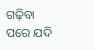ଗଢ଼ିବା ପରେ ଯଦି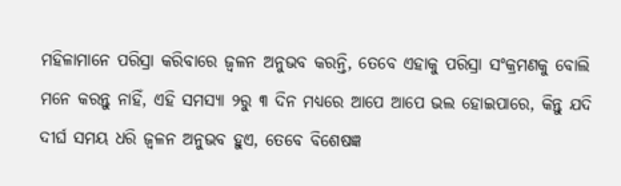ମହିଳାମାନେ ପରିସ୍ରା କରିବାରେ ଜ୍ୱଳନ ଅନୁଭବ କରନ୍ତି, ତେବେ ଏହାକୁ ପରିସ୍ରା ସଂକ୍ରମଣକୁ ବୋଲି ମନେ କରନ୍ତୁ ନାହିଁ, ଏହି ସମସ୍ୟା ୨ରୁ ୩ ଦିନ ମଧ୍ୟରେ ଆପେ ଆପେ ଭଲ ହୋଇପାରେ, କିନ୍ତୁ ଯଦି ଦୀର୍ଘ ସମୟ ଧରି ଜ୍ୱଳନ ଅନୁଭବ ହୁଏ, ତେବେ ବିଶେଷଜ୍ଞ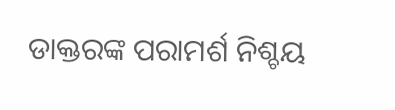ଡାକ୍ତରଙ୍କ ପରାମର୍ଶ ନିଶ୍ଚୟ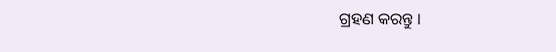ଗ୍ରହଣ କରନ୍ତୁ ।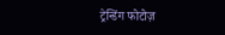ट्रेन्डिंग फोटोज़